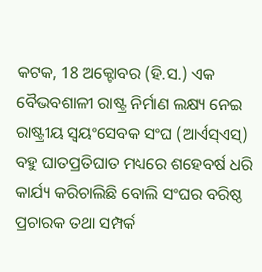କଟକ, 18 ଅକ୍ଟୋବର (ହି.ସ.) ଏକ ବୈଭବଶାଳୀ ରାଷ୍ଟ୍ର ନିର୍ମାଣ ଲକ୍ଷ୍ୟ ନେଇ
ରାଷ୍ଟ୍ରୀୟ ସ୍ବୟଂସେବକ ସଂଘ (ଆର୍ଏସ୍ଏସ୍) ବହୁ ଘାତପ୍ରତିଘାତ ମଧ୍ୟରେ ଶହେବର୍ଷ ଧରି
କାର୍ଯ୍ୟ କରିଚାଲିଛି ବୋଲି ସଂଘର ବରିଷ୍ଠ ପ୍ରଚାରକ ତଥା ସମ୍ପର୍କ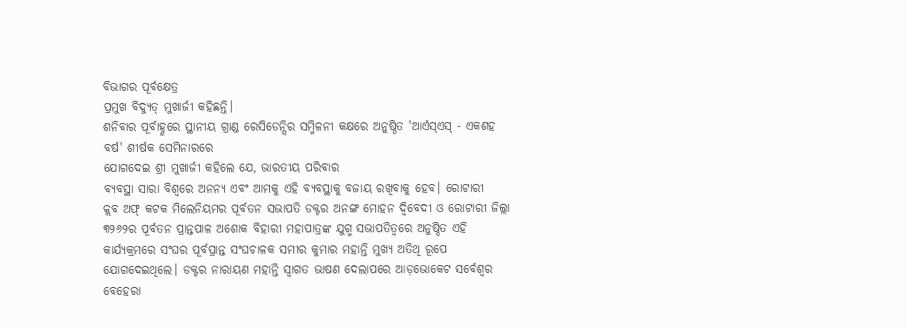ବିଭାଗର ପୂର୍ବକ୍ଷେତ୍ର
ପ୍ରମୁଖ ବିଦ୍ୟୁତ୍ ମୁଖାର୍ଜୀ କହିଛନ୍ତି।
ଶନିବାର ପୂର୍ବାହ୍ଣରେ ସ୍ଥାନୀୟ ଗ୍ରାଣ୍ଡ ରେସିଡେନ୍ସିର ସମ୍ମିଳନୀ କକ୍ଷରେ ଅନୁଷ୍ଠିତ 'ଆର୍ଏସ୍ଏସ୍ - ଏକଶହ ବର୍ଷ' ଶୀର୍ଷକ ସେମିନାରରେ
ଯୋଗଦେଇ ଶ୍ରୀ ମୁଖାର୍ଜୀ କହିଲେ ଯେ, ଭାରତୀୟ ପରିବାର
ବ୍ୟବସ୍ଥା ସାରା ବିଶ୍ୱରେ ଅନନ୍ୟ ଏବଂ ଆମକୁ ଏହି ବ୍ୟବସ୍ଥାକୁ ବଜାୟ ରଖିବାକୁ ହେବ। ରୋଟାରୀ
କ୍ଲବ ଅଫ୍ କଟକ ମିଲେନିୟମର ପୂର୍ବତନ ସଭାପତି ଡକ୍ଟର ଅନଙ୍ଗ ମୋହନ ଦ୍ବିବେଦୀ ଓ ରୋଟାରୀ ଜିଲ୍ଲା
୩୨୬୨ର ପୂର୍ବତନ ପ୍ରାନ୍ତପାଳ ଅଶୋକ ବିହାରୀ ମହାପାତ୍ରଙ୍କ ଯୁଗ୍ମ ସଭାପତିତ୍ୱରେ ଅନୁଷ୍ଠିତ ଏହି
କାର୍ଯ୍ୟକ୍ରମରେ ସଂଘର ପୂର୍ବପ୍ରାନ୍ତ ସଂଘଚାଳକ ସମୀର କୁମାର ମହାନ୍ତି ମୁଖ୍ୟ ଅତିଥି ରୂପେ
ଯୋଗଦେଇଥିଲେ। ଡକ୍ଟର ନାରାୟଣ ମହାନ୍ତି ସ୍ୱାଗତ ଭାଷଣ ଦେଲାପରେ ଆଡ଼ଭୋକେଟ ସର୍ବେଶ୍ୱର ବେହେରା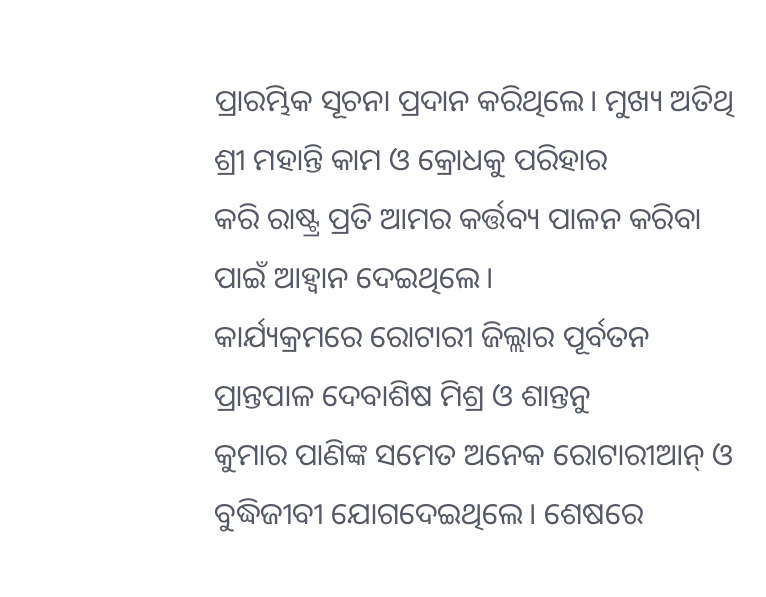ପ୍ରାରମ୍ଭିକ ସୂଚନା ପ୍ରଦାନ କରିଥିଲେ। ମୁଖ୍ୟ ଅତିଥି ଶ୍ରୀ ମହାନ୍ତି କାମ ଓ କ୍ରୋଧକୁ ପରିହାର
କରି ରାଷ୍ଟ୍ର ପ୍ରତି ଆମର କର୍ତ୍ତବ୍ୟ ପାଳନ କରିବା ପାଇଁ ଆହ୍ୱାନ ଦେଇଥିଲେ।
କାର୍ଯ୍ୟକ୍ରମରେ ରୋଟାରୀ ଜିଲ୍ଲାର ପୂର୍ବତନ ପ୍ରାନ୍ତପାଳ ଦେବାଶିଷ ମିଶ୍ର ଓ ଶାନ୍ତନୁ
କୁମାର ପାଣିଙ୍କ ସମେତ ଅନେକ ରୋଟାରୀଆନ୍ ଓ ବୁଦ୍ଧିଜୀବୀ ଯୋଗଦେଇଥିଲେ। ଶେଷରେ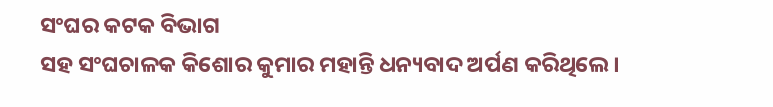ସଂଘର କଟକ ବିଭାଗ
ସହ ସଂଘଚାଳକ କିଶୋର କୁମାର ମହାନ୍ତି ଧନ୍ୟବାଦ ଅର୍ପଣ କରିଥିଲେ।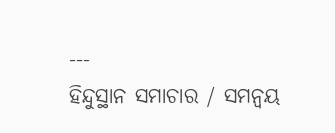---
ହିନ୍ଦୁସ୍ଥାନ ସମାଚାର / ସମନ୍ୱୟ